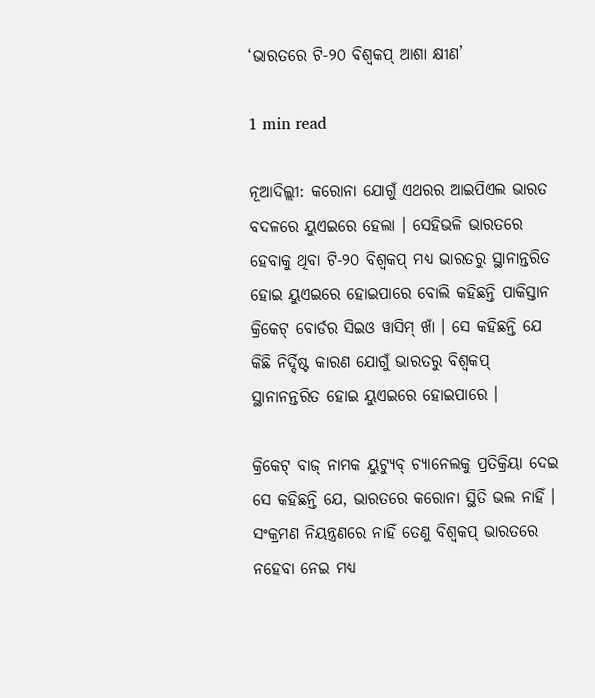‘ଭାରତରେ ଟି-୨୦ ବିଶ୍ୱକପ୍ ଆଶା କ୍ଷୀଣ’

1 min read

ନୂଆଦିଲ୍ଲୀ: କରୋନା ଯୋଗୁଁ ଏଥରର ଆଇପିଏଲ ଭାରତ ବଦଳରେ ୟୁଏଇରେ ହେଲା । ସେହିଭଳି ଭାରତରେ ହେବାକୁ ଥିବା ଟି-୨୦ ବିଶ୍ୱକପ୍ ମଧ୍ୟ ଭାରତରୁ ସ୍ଥାନାନ୍ତରିତ ହୋଇ ୟୁଏଇରେ ହୋଇପାରେ ବୋଲି କହିଛନ୍ତି ପାକିସ୍ତାନ କ୍ରିକେଟ୍ ବୋର୍ଡର ସିଇଓ ୱାସିମ୍ ଖାଁ । ସେ କହିଛନ୍ତି ଯେ କିଛି ନିର୍ଦ୍ଦିଷ୍ଟ କାରଣ ଯୋଗୁଁ ଭାରତରୁ ବିଶ୍ୱକପ୍ ସ୍ଥାନାନନ୍ତରିତ ହୋଇ ୟୁଏଇରେ ହୋଇପାରେ ।

କ୍ରିକେଟ୍ ବାଜ୍ ନାମକ ୟୁଟ୍ୟୁବ୍ ଚ୍ୟାନେଲକୁ ପ୍ରତିକ୍ରିୟା ଦେଇ ସେ କହିଛନ୍ତି ଯେ, ଭାରତରେ କରୋନା ସ୍ଥିତି ଭଲ ନାହିଁ । ସଂକ୍ରମଣ ନିୟନ୍ତ୍ରଣରେ ନାହିଁ ତେଣୁ ବିଶ୍ୱକପ୍ ଭାରତରେ ନହେବା ନେଇ ମଧ୍ୟ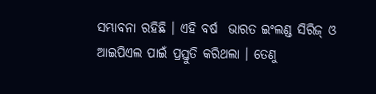ସମ୍ଭାବନା ରହିଛି । ଏହି ବର୍ଷ  ଭାରତ ଇଂଲଣ୍ଡ ସିରିଜ୍ ଓ ଆଇପିଏଲ ପାଇଁ ପ୍ରସ୍ତୁତି କରିଥଲା । ତେଣୁ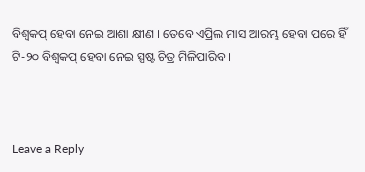ବିଶ୍ୱକପ୍ ହେବା ନେଇ ଆଶା କ୍ଷୀଣ । ତେବେ ଏପ୍ରିଲ ମାସ ଆରମ୍ଭ ହେବା ପରେ ହିଁ ଟି-୨୦ ବିଶ୍ୱକପ୍ ହେବା ନେଇ ସ୍ପଷ୍ଟ ଚିତ୍ର ମିଳିପାରିବ ।



Leave a Reply